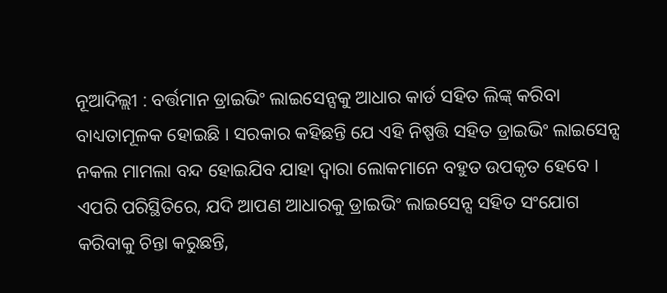ନୂଆଦିଲ୍ଲୀ : ବର୍ତ୍ତମାନ ଡ୍ରାଇଭିଂ ଲାଇସେନ୍ସକୁ ଆଧାର କାର୍ଡ ସହିତ ଲିଙ୍କ୍ କରିବା ବାଧ୍ୟତାମୂଳକ ହୋଇଛି । ସରକାର କହିଛନ୍ତି ଯେ ଏହି ନିଷ୍ପତ୍ତି ସହିତ ଡ୍ରାଇଭିଂ ଲାଇସେନ୍ସ ନକଲ ମାମଲା ବନ୍ଦ ହୋଇଯିବ ଯାହା ଦ୍ୱାରା ଲୋକମାନେ ବହୁତ ଉପକୃତ ହେବେ । ଏପରି ପରିସ୍ଥିତିରେ, ଯଦି ଆପଣ ଆଧାରକୁ ଡ୍ରାଇଭିଂ ଲାଇସେନ୍ସ ସହିତ ସଂଯୋଗ କରିବାକୁ ଚିନ୍ତା କରୁଛନ୍ତି,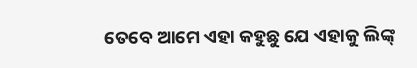ତେବେ ଆମେ ଏହା କହୁଛୁ ଯେ ଏହାକୁ ଲିଙ୍କ୍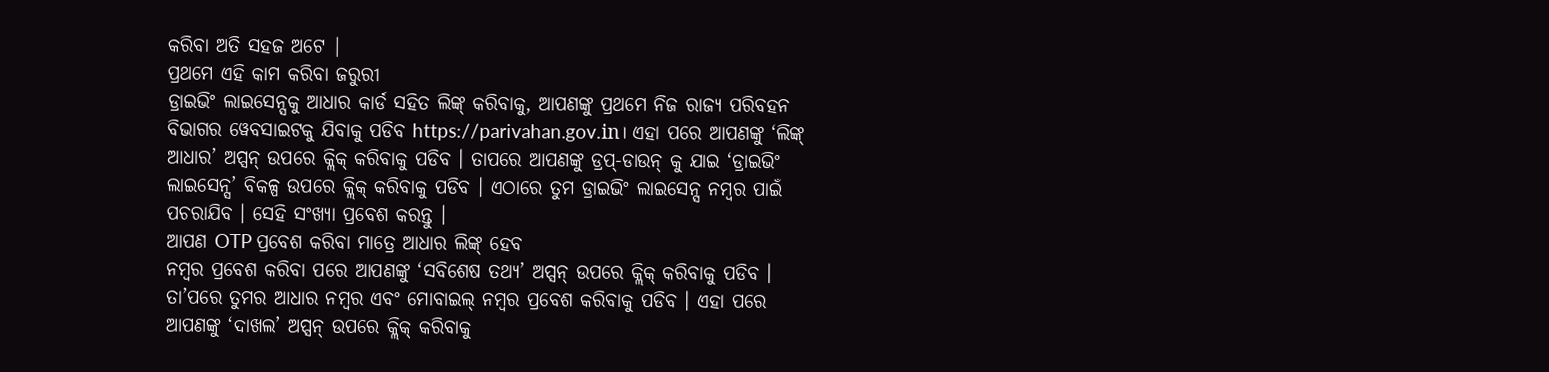କରିବା ଅତି ସହଜ ଅଟେ |
ପ୍ରଥମେ ଏହି କାମ କରିବା ଜରୁରୀ
ଡ୍ରାଇଭିଂ ଲାଇସେନ୍ସକୁ ଆଧାର କାର୍ଡ ସହିତ ଲିଙ୍କ୍ କରିବାକୁ, ଆପଣଙ୍କୁ ପ୍ରଥମେ ନିଜ ରାଜ୍ୟ ପରିବହନ ବିଭାଗର ୱେବସାଇଟକୁ ଯିବାକୁ ପଡିବ https://parivahan.gov.in। ଏହା ପରେ ଆପଣଙ୍କୁ ‘ଲିଙ୍କ୍ ଆଧାର’ ଅପ୍ସନ୍ ଉପରେ କ୍ଲିକ୍ କରିବାକୁ ପଡିବ । ତାପରେ ଆପଣଙ୍କୁ ଡ୍ରପ୍-ଡାଉନ୍ କୁ ଯାଇ ‘ଡ୍ରାଇଭିଂ ଲାଇସେନ୍ସ’ ବିକଳ୍ପ ଉପରେ କ୍ଲିକ୍ କରିବାକୁ ପଡିବ । ଏଠାରେ ତୁମ ଡ୍ରାଇଭିଂ ଲାଇସେନ୍ସ ନମ୍ବର ପାଇଁ ପଚରାଯିବ । ସେହି ସଂଖ୍ୟା ପ୍ରବେଶ କରନ୍ତୁ ।
ଆପଣ OTP ପ୍ରବେଶ କରିବା ମାତ୍ରେ ଆଧାର ଲିଙ୍କ୍ ହେବ
ନମ୍ବର ପ୍ରବେଶ କରିବା ପରେ ଆପଣଙ୍କୁ ‘ସବିଶେଷ ତଥ୍ୟ’ ଅପ୍ସନ୍ ଉପରେ କ୍ଲିକ୍ କରିବାକୁ ପଡିବ । ତା’ପରେ ତୁମର ଆଧାର ନମ୍ବର ଏବଂ ମୋବାଇଲ୍ ନମ୍ବର ପ୍ରବେଶ କରିବାକୁ ପଡିବ । ଏହା ପରେ ଆପଣଙ୍କୁ ‘ଦାଖଲ’ ଅପ୍ସନ୍ ଉପରେ କ୍ଲିକ୍ କରିବାକୁ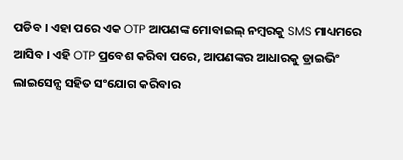ପଡିବ । ଏହା ପରେ ଏକ OTP ଆପଣଙ୍କ ମୋବାଇଲ୍ ନମ୍ବରକୁ SMS ମାଧ୍ୟମରେ ଆସିବ । ଏହି OTP ପ୍ରବେଶ କରିବା ପରେ, ଆପଣଙ୍କର ଆଧାରକୁ ଡ୍ରାଇଭିଂ ଲାଇସେନ୍ସ ସହିତ ସଂଯୋଗ କରିବାର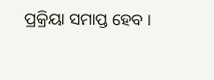ପ୍ରକ୍ରିୟା ସମାପ୍ତ ହେବ ।